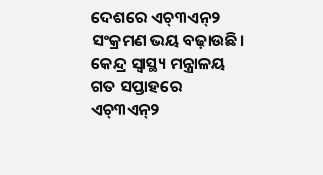ଦେଶରେ ଏଚ୍୩ଏନ୍୨ ସଂକ୍ରମଣ ଭୟ ବଢ଼ାଉଛି। କେନ୍ଦ୍ର ସ୍ୱାସ୍ଥ୍ୟ ମନ୍ତ୍ରାଳୟ ଗତ ସପ୍ତାହରେ ଏଚ୍୩ଏନ୍୨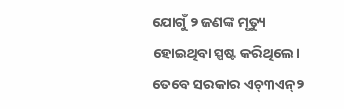ଯୋଗୁଁ ୨ ଜଣଙ୍କ ମୃତ୍ୟୁ ହୋଇଥିବା ସ୍ପଷ୍ଟ କରିଥିଲେ। ତେବେ ସରକାର ଏଚ୍୩ଏନ୍୨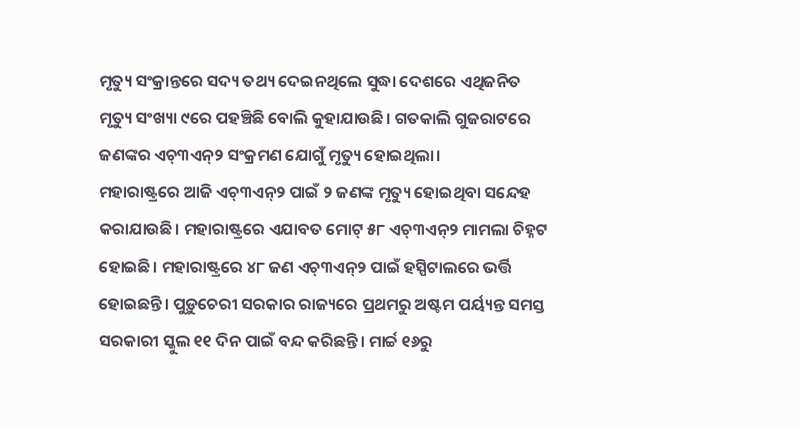ମୃତ୍ୟୁ ସଂକ୍ରାନ୍ତରେ ସଦ୍ୟ ତଥ୍ୟ ଦେଇନଥିଲେ ସୁଦ୍ଧା ଦେଶରେ ଏଥିଜନିତ ମୃତ୍ୟୁ ସଂଖ୍ୟା ୯ରେ ପହଞ୍ଚିଛି ବୋଲି କୁହାଯାଉଛି। ଗତକାଲି ଗୁଜରାଟରେ ଜଣଙ୍କର ଏଚ୍୩ଏନ୍୨ ସଂକ୍ରମଣ ଯୋଗୁଁ ମୃତ୍ୟୁ ହୋଇଥିଲା।
ମହାରାଷ୍ଟ୍ରରେ ଆଜି ଏଚ୍୩ଏନ୍୨ ପାଇଁ ୨ ଜଣଙ୍କ ମୃତ୍ୟୁ ହୋଇଥିବା ସନ୍ଦେହ କରାଯାଉଛି। ମହାରାଷ୍ଟ୍ରରେ ଏଯାବତ ମୋଟ୍ ୫୮ ଏଚ୍୩ଏନ୍୨ ମାମଲା ଚିହ୍ନଟ ହୋଇଛି। ମହାରାଷ୍ଟ୍ରରେ ୪୮ ଜଣ ଏଚ୍୩ଏନ୍୨ ପାଇଁ ହସ୍ପିଟାଲରେ ଭର୍ତ୍ତି ହୋଇଛନ୍ତି। ପୁଡ଼ୁଚେରୀ ସରକାର ରାଜ୍ୟରେ ପ୍ରଥମରୁ ଅଷ୍ଟମ ପର୍ୟ୍ୟନ୍ତ ସମସ୍ତ ସରକାରୀ ସ୍କୁଲ ୧୧ ଦିନ ପାଇଁ ବନ୍ଦ କରିଛନ୍ତି। ମାର୍ଚ୍ଚ ୧୬ରୁ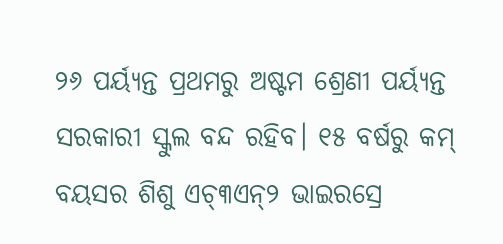୨୬ ପର୍ୟ୍ୟନ୍ତ ପ୍ରଥମରୁ ଅଷ୍ଟମ ଶ୍ରେଣୀ ପର୍ୟ୍ୟନ୍ତ ସରକାରୀ ସ୍କୁଲ ବନ୍ଦ ରହିବ। ୧୫ ବର୍ଷରୁ କମ୍ ବୟସର ଶିଶୁ ଏଚ୍୩ଏନ୍୨ ଭାଇରସ୍ରେ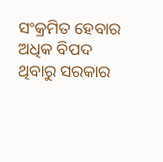ସଂକ୍ରମିତ ହେବାର ଅଧିକ ବିପଦ ଥିବାରୁ ସରକାର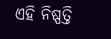ଏହି ନିଷ୍ପତ୍ତି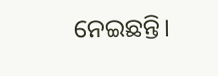ନେଇଛନ୍ତି।